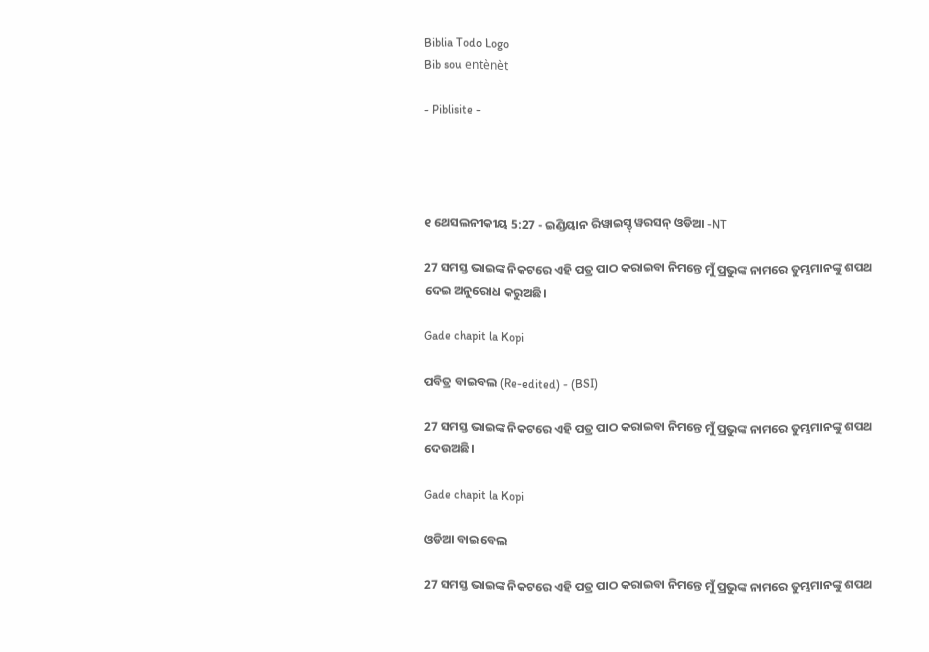Biblia Todo Logo
Bib sou entènèt

- Piblisite -




୧ ଥେସଲନୀକୀୟ 5:27 - ଇଣ୍ଡିୟାନ ରିୱାଇସ୍ଡ୍ ୱରସନ୍ ଓଡିଆ -NT

27 ସମସ୍ତ ଭାଇଙ୍କ ନିକଟରେ ଏହି ପତ୍ର ପାଠ କରାଇବା ନିମନ୍ତେ ମୁଁ ପ୍ରଭୁଙ୍କ ନାମରେ ତୁମ୍ଭମାନଙ୍କୁ ଶପଥ ଦେଇ ଅନୁରୋଧ କରୁଅଛି।

Gade chapit la Kopi

ପବିତ୍ର ବାଇବଲ (Re-edited) - (BSI)

27 ସମସ୍ତ ଭାଇଙ୍କ ନିକଟରେ ଏହି ପତ୍ର ପାଠ କରାଇବା ନିମନ୍ତେ ମୁଁ ପ୍ରଭୁଙ୍କ ନାମରେ ତୁମ୍ଭମାନଙ୍କୁ ଶପଥ ଦେଉଅଛି।

Gade chapit la Kopi

ଓଡିଆ ବାଇବେଲ

27 ସମସ୍ତ ଭାଇଙ୍କ ନିକଟରେ ଏହି ପତ୍ର ପାଠ କରାଇବା ନିମନ୍ତେ ମୁଁ ପ୍ରଭୁଙ୍କ ନାମରେ ତୁମ୍ଭମାନଙ୍କୁ ଶପଥ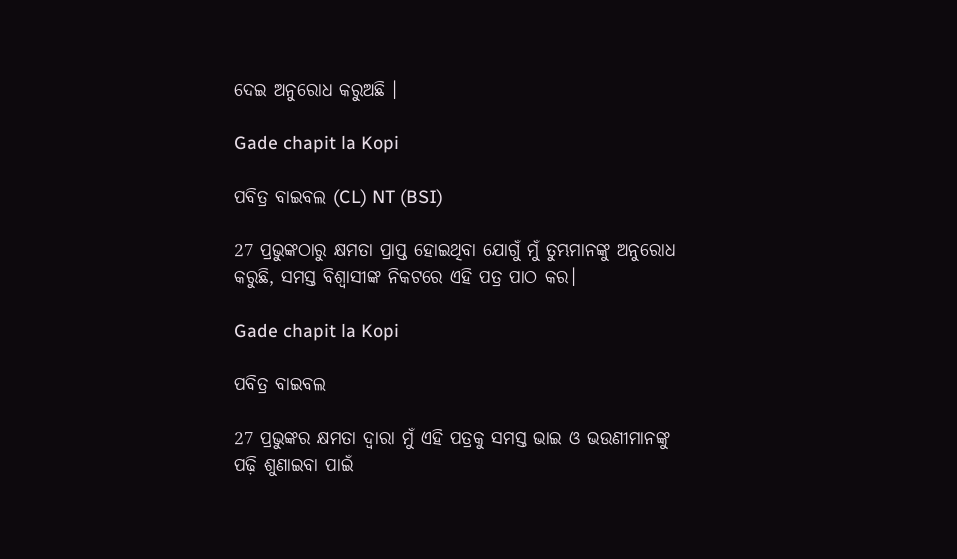ଦେଇ ଅନୁରୋଧ କରୁଅଛି ।

Gade chapit la Kopi

ପବିତ୍ର ବାଇବଲ (CL) NT (BSI)

27 ପ୍ରଭୁଙ୍କଠାରୁ କ୍ଷମତା ପ୍ରାପ୍ତ ହୋଇଥିବା ଯୋଗୁଁ ମୁଁ ତୁମ୍ଭମାନଙ୍କୁ ଅନୁରୋଧ କରୁଛି, ସମସ୍ତ ବିଶ୍ୱାସୀଙ୍କ ନିକଟରେ ଏହି ପତ୍ର ପାଠ କର।

Gade chapit la Kopi

ପବିତ୍ର ବାଇବଲ

27 ପ୍ରଭୁଙ୍କର କ୍ଷମତା ଦ୍ୱାରା ମୁଁ ଏହି ପତ୍ରକୁ ସମସ୍ତ ଭାଇ ଓ ଭଉଣୀମାନଙ୍କୁ ପଢ଼ି ଶୁଣାଇବା ପାଇଁ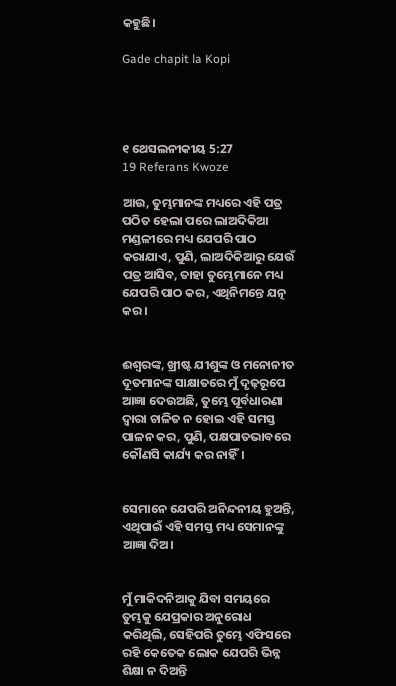କହୁଛି।

Gade chapit la Kopi




୧ ଥେସଲନୀକୀୟ 5:27
19 Referans Kwoze

ଆଉ, ତୁମ୍ଭମାନଙ୍କ ମଧ୍ୟରେ ଏହି ପତ୍ର ପଠିତ ହେଲା ପରେ ଲାଅଦିକିଆ ମଣ୍ଡଳୀରେ ମଧ୍ୟ ଯେପରି ପାଠ କରାଯାଏ, ପୁଣି, ଲାଅଦିକିଆରୁ ଯେଉଁ ପତ୍ର ଆସିବ, ତାହା ତୁମ୍ଭେମାନେ ମଧ୍ୟ ଯେପରି ପାଠ କର, ଏଥିନିମନ୍ତେ ଯତ୍ନ କର।


ଈଶ୍ବରଙ୍କ, ଖ୍ରୀଷ୍ଟ ଯୀଶୁଙ୍କ ଓ ମନୋନୀତ ଦୂତମାନଙ୍କ ସାକ୍ଷାତରେ ମୁଁ ଦୃଢ଼ରୂପେ ଆଜ୍ଞା ଦେଉଅଛି, ତୁମ୍ଭେ ପୂର୍ବଧାରଣା ଦ୍ୱାରା ଚାଳିତ ନ ହୋଇ ଏହି ସମସ୍ତ ପାଳନ କର, ପୁଣି, ପକ୍ଷପାତଭାବରେ କୌଣସି କାର୍ଯ୍ୟ କର ନାହିଁ।


ସେମାନେ ଯେପରି ଅନିନ୍ଦନୀୟ ହୁଅନ୍ତି, ଏଥିପାଇଁ ଏହି ସମସ୍ତ ମଧ୍ୟ ସେମାନଙ୍କୁ ଆଜ୍ଞା ଦିଅ।


ମୁଁ ମାକିଦନିଆକୁ ଯିବା ସମୟରେ ତୁମ୍ଭକୁ ଯେପ୍ରକାର ଅନୁରୋଧ କରିଥିଲି, ସେହିପରି ତୁମ୍ଭେ ଏଫିସରେ ରହି କେତେକ ଲୋକ ଯେପରି ଭିନ୍ନ ଶିକ୍ଷା ନ ଦିଅନ୍ତି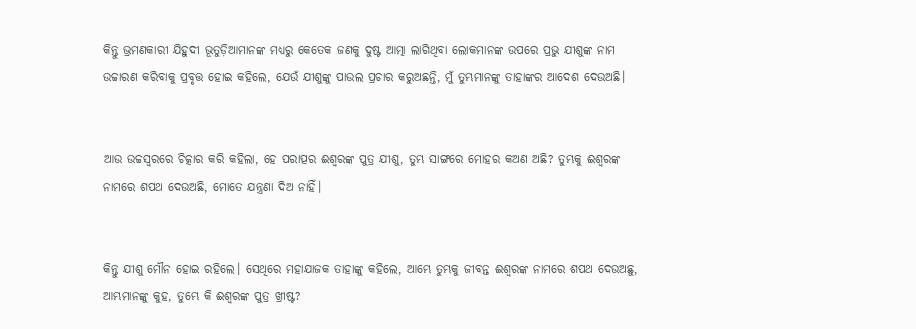କିନ୍ତୁ ଭ୍ରମଣକାରୀ ଯିହୁଦୀ ଭୂତୁଡ଼ିଆମାନଙ୍କ ମଧ୍ୟରୁ କେତେକ ଜଣକୁ ଦୁଷ୍ଟ ଆତ୍ମା ଲାଗିଥିବା ଲୋକମାନଙ୍କ ଉପରେ ପ୍ରଭୁ ଯୀଶୁଙ୍କ ନାମ ଉଚ୍ଚାରଣ କରିବାକୁ ପ୍ରବୃତ୍ତ ହୋଇ କହିଲେ, ଯେଉଁ ଯୀଶୁଙ୍କୁ ପାଉଲ ପ୍ରଚାର କରୁଅଛନ୍ତି, ମୁଁ ତୁମ୍ଭମାନଙ୍କୁ ତାହାଙ୍କର ଆଦେଶ ଦେଉଅଛି।


ଆଉ ଉଚ୍ଚସ୍ୱରରେ ଚିତ୍କାର କରି କହିଲା, ହେ ପରାତ୍ପର ଈଶ୍ବରଙ୍କ ପୁତ୍ର ଯୀଶୁ, ତୁମ୍ଭ ସାଙ୍ଗରେ ମୋହର କଅଣ ଅଛି? ତୁମ୍ଭକୁ ଈଶ୍ବରଙ୍କ ନାମରେ ଶପଥ ଦେଉଅଛି, ମୋତେ ଯନ୍ତ୍ରଣା ଦିଅ ନାହିଁ।


କିନ୍ତୁ ଯୀଶୁ ମୌନ ହୋଇ ରହିଲେ। ସେଥିରେ ମହାଯାଜକ ତାହାଙ୍କୁ କହିଲେ, ଆମ୍ଭେ ତୁମ୍ଭକୁ ଜୀବନ୍ତ ଈଶ୍ବରଙ୍କ ନାମରେ ଶପଥ ଦେଉଅଛୁ, ଆମ୍ଭମାନଙ୍କୁ କୁହ, ତୁମ୍ଭେ କି ଈଶ୍ବରଙ୍କ ପୁତ୍ର ଖ୍ରୀଷ୍ଟ?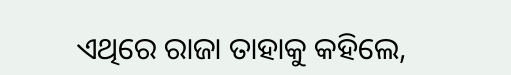ଏଥିରେ ରାଜା ତାହାକୁ କହିଲେ,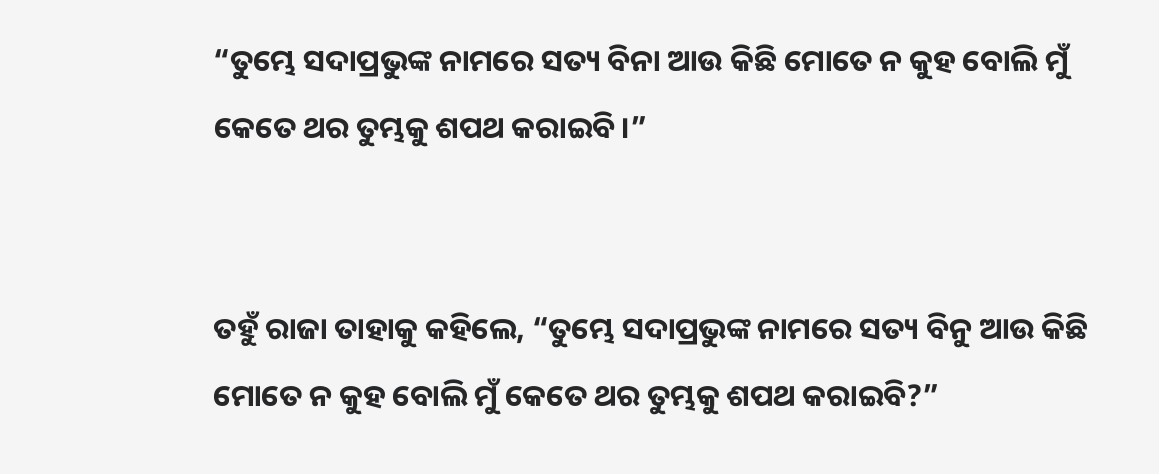“ତୁମ୍ଭେ ସଦାପ୍ରଭୁଙ୍କ ନାମରେ ସତ୍ୟ ବିନା ଆଉ କିଛି ମୋତେ ନ କୁହ ବୋଲି ମୁଁ କେତେ ଥର ତୁମ୍ଭକୁ ଶପଥ କରାଇବି।”


ତହୁଁ ରାଜା ତାହାକୁ କହିଲେ, “ତୁମ୍ଭେ ସଦାପ୍ରଭୁଙ୍କ ନାମରେ ସତ୍ୟ ବିନୁ ଆଉ କିଛି ମୋତେ ନ କୁହ ବୋଲି ମୁଁ କେତେ ଥର ତୁମ୍ଭକୁ ଶପଥ କରାଇବି?”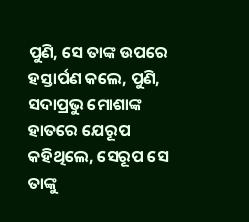ପୁଣି, ସେ ତାଙ୍କ ଉପରେ ହସ୍ତାର୍ପଣ କଲେ, ପୁଣି, ସଦାପ୍ରଭୁ ମୋଶାଙ୍କ ହାତରେ ଯେରୂପ କହିଥିଲେ, ସେରୂପ ସେ ତାଙ୍କୁ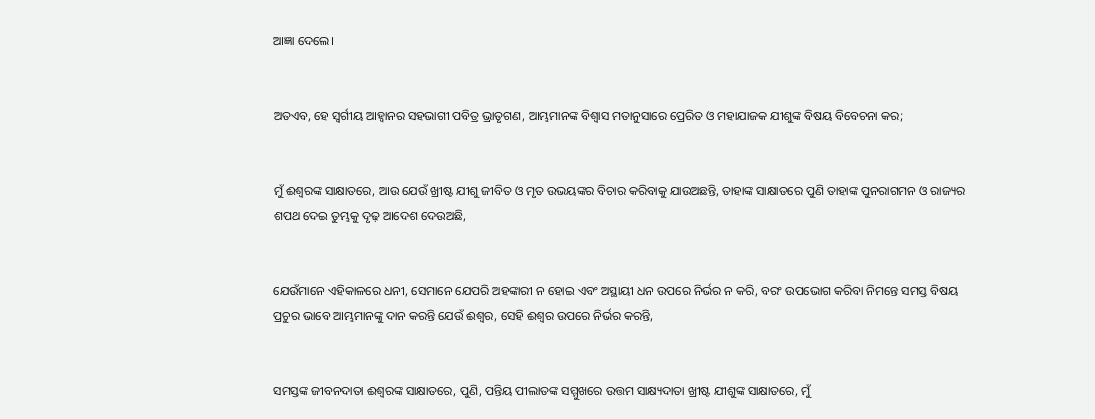ଆଜ୍ଞା ଦେଲେ।


ଅତଏବ, ହେ ସ୍ୱର୍ଗୀୟ ଆହ୍ୱାନର ସହଭାଗୀ ପବିତ୍ର ଭ୍ରାତୃଗଣ, ଆମ୍ଭମାନଙ୍କ ବିଶ୍ୱାସ ମତାନୁସାରେ ପ୍ରେରିତ ଓ ମହାଯାଜକ ଯୀଶୁଙ୍କ ବିଷୟ ବିବେଚନା କର;


ମୁଁ ଈଶ୍ବରଙ୍କ ସାକ୍ଷାତରେ, ଆଉ ଯେଉଁ ଖ୍ରୀଷ୍ଟ ଯୀଶୁ ଜୀବିତ ଓ ମୃତ ଉଭୟଙ୍କର ବିଚାର କରିବାକୁ ଯାଉଅଛନ୍ତି, ତାହାଙ୍କ ସାକ୍ଷାତରେ ପୁଣି ତାହାଙ୍କ ପୁନରାଗମନ ଓ ରାଜ୍ୟର ଶପଥ ଦେଇ ତୁମ୍ଭକୁ ଦୃଢ଼ ଆଦେଶ ଦେଉଅଛି,


ଯେଉଁମାନେ ଏହିକାଳରେ ଧନୀ, ସେମାନେ ଯେପରି ଅହଙ୍କାରୀ ନ ହୋଇ ଏବଂ ଅସ୍ଥାୟୀ ଧନ ଉପରେ ନିର୍ଭର ନ କରି, ବରଂ ଉପଭୋଗ କରିବା ନିମନ୍ତେ ସମସ୍ତ ବିଷୟ ପ୍ରଚୁର ଭାବେ ଆମ୍ଭମାନଙ୍କୁ ଦାନ କରନ୍ତି ଯେଉଁ ଈଶ୍ବର, ସେହି ଈଶ୍ବର ଉପରେ ନିର୍ଭର କରନ୍ତି,


ସମସ୍ତଙ୍କ ଜୀବନଦାତା ଈଶ୍ବରଙ୍କ ସାକ୍ଷାତରେ, ପୁଣି, ପନ୍ତିୟ ପୀଲାତଙ୍କ ସମ୍ମୁଖରେ ଉତ୍ତମ ସାକ୍ଷ୍ୟଦାତା ଖ୍ରୀଷ୍ଟ ଯୀଶୁଙ୍କ ସାକ୍ଷାତରେ, ମୁଁ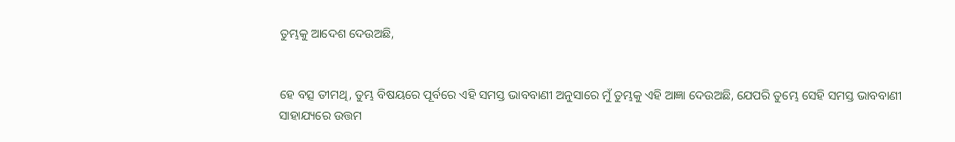ତୁମ୍ଭକୁ ଆଦେଶ ଦେଉଅଛି,


ହେ ବତ୍ସ ତୀମଥି, ତୁମ୍ଭ ବିଷୟରେ ପୂର୍ବରେ ଏହି ସମସ୍ତ ଭାବବାଣୀ ଅନୁସାରେ ମୁଁ ତୁମ୍ଭକୁ ଏହି ଆଜ୍ଞା ଦେଉଅଛି, ଯେପରି ତୁମ୍ଭେ ସେହି ସମସ୍ତ ଭାବବାଣୀ ସାହାଯ୍ୟରେ ଉତ୍ତମ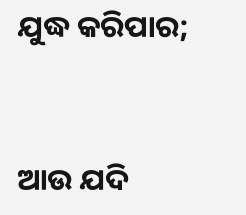ଯୁଦ୍ଧ କରିପାର;


ଆଉ ଯଦି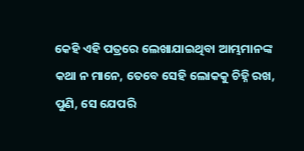କେହି ଏହି ପତ୍ରରେ ଲେଖାଯାଇଥିବା ଆମ୍ଭମାନଙ୍କ କଥା ନ ମାନେ, ତେବେ ସେହି ଲୋକକୁ ଚିହ୍ନି ରଖ, ପୁଣି, ସେ ଯେପରି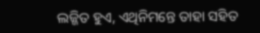ଲଜ୍ଜିତ ହୁଏ, ଏଥିନିମନ୍ତେ ତାହା ସହିତ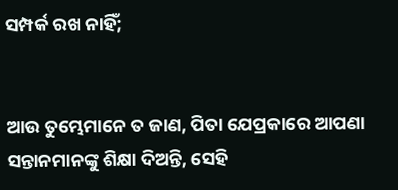ସମ୍ପର୍କ ରଖ ନାହିଁ;


ଆଉ ତୁମ୍ଭେମାନେ ତ ଜାଣ, ପିତା ଯେପ୍ରକାରେ ଆପଣା ସନ୍ତାନମାନଙ୍କୁ ଶିକ୍ଷା ଦିଅନ୍ତି, ସେହି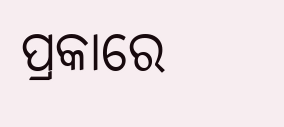ପ୍ରକାରେ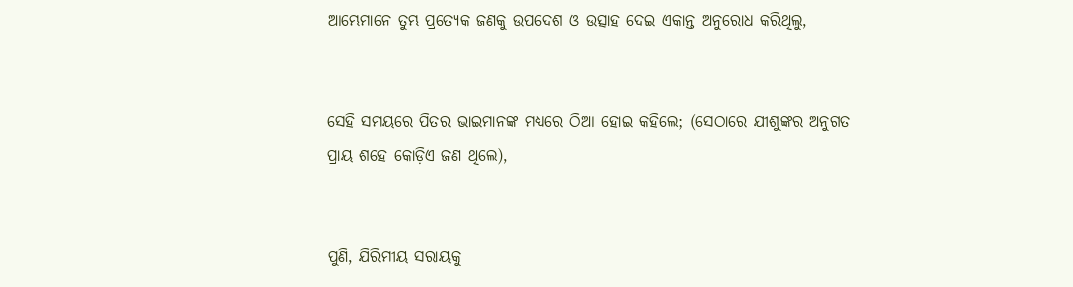ଆମ୍ଭେମାନେ ତୁମ୍ଭ ପ୍ରତ୍ୟେକ ଜଣକୁ ଉପଦେଶ ଓ ଉତ୍ସାହ ଦେଇ ଏକାନ୍ତ ଅନୁରୋଧ କରିଥିଲୁ,


ସେହି ସମୟରେ ପିତର ଭାଇମାନଙ୍କ ମଧ୍ୟରେ ଠିଆ ହୋଇ କହିଲେ; (ସେଠାରେ ଯୀଶୁଙ୍କର ଅନୁଗତ ପ୍ରାୟ ଶହେ କୋଡ଼ିଏ ଜଣ ଥିଲେ),


ପୁଣି, ଯିରିମୀୟ ସରାୟକୁ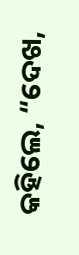କହିଲେ, “ଦେଖ,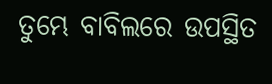ତୁମ୍ଭେ ବାବିଲରେ ଉପସ୍ଥିତ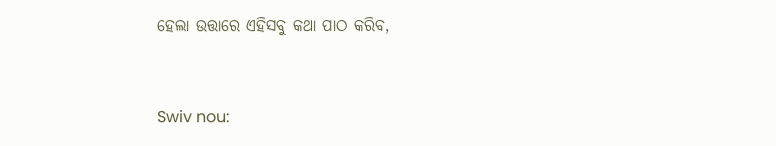ହେଲା ଉତ୍ତାରେ ଏହିସବୁ କଥା ପାଠ କରିବ,


Swiv nou: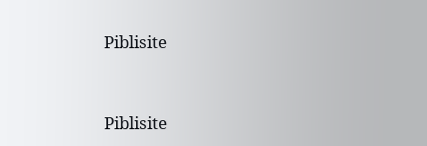Piblisite


Piblisite